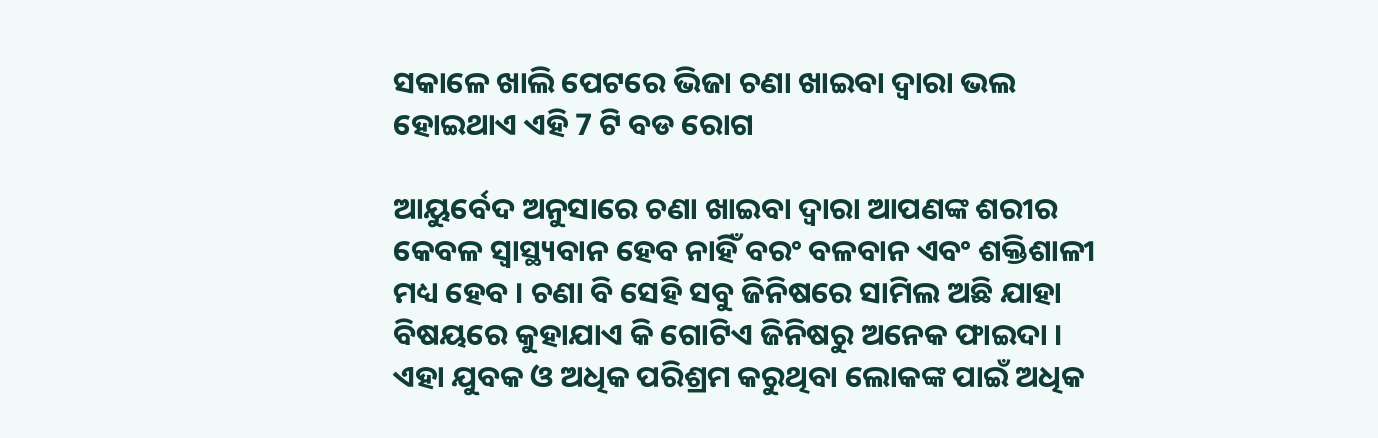ସକାଳେ ଖାଲି ପେଟରେ ଭିଜା ଚଣା ଖାଇବା ଦ୍ଵାରା ଭଲ ହୋଇଥାଏ ଏହି 7 ଟି ବଡ ରୋଗ

ଆୟୁର୍ବେଦ ଅନୁସାରେ ଚଣା ଖାଇବା ଦ୍ଵାରା ଆପଣଙ୍କ ଶରୀର କେବଳ ସ୍ଵାସ୍ଥ୍ୟବାନ ହେବ ନାହିଁ ବରଂ ବଳବାନ ଏବଂ ଶକ୍ତିଶାଳୀ ମଧ୍ୟ ହେବ । ଚଣା ବି ସେହି ସବୁ ଜିନିଷରେ ସାମିଲ ଅଛି ଯାହା ବିଷୟରେ କୁହାଯାଏ କି ଗୋଟିଏ ଜିନିଷରୁ ଅନେକ ଫାଇଦା । ଏହା ଯୁବକ ଓ ଅଧିକ ପରିଶ୍ରମ କରୁଥିବା ଲୋକଙ୍କ ପାଇଁ ଅଧିକ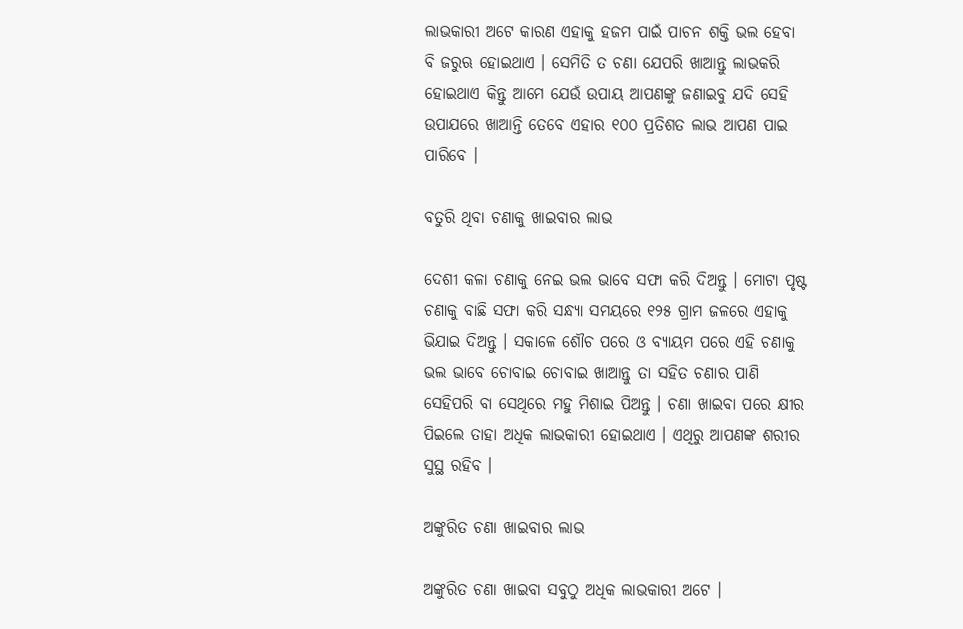ଲାଭକାରୀ ଅଟେ କାରଣ ଏହାକୁ ହଜମ ପାଇଁ ପାଚନ ଶକ୍ତି ଭଲ ହେବା ବି ଜରୁଋ ହୋଇଥାଏ । ସେମିତି ତ ଚଣା ଯେପରି ଖାଆନ୍ତୁ ଲାଭକରି ହୋଇଥାଏ କିନ୍ତୁ ଆମେ ଯେଉଁ ଉପାୟ ଆପଣଙ୍କୁ ଜଣାଇବୁ ଯଦି ସେହି ଉପାଯରେ ଖାଆନ୍ତି ତେବେ ଏହାର ୧୦୦ ପ୍ରତିଶତ ଲାଭ ଆପଣ ପାଇ ପାରିବେ ।

ବତୁରି ଥିବା ଚଣାକୁ ଖାଇବାର ଲାଭ

ଦେଶୀ କଳା ଚଣାକୁ ନେଇ ଭଲ ଭାବେ ସଫା କରି ଦିଅନ୍ତୁ । ମୋଟା ପୃଷ୍ଟ ଚଣାକୁ ବାଛି ସଫା କରି ସନ୍ଧ୍ୟା ସମୟରେ ୧୨୫ ଗ୍ରାମ ଜଳରେ ଏହାକୁ ଭିଯାଇ ଦିଅନ୍ତୁ । ସକାଳେ ଶୌଚ ପରେ ଓ ବ୍ୟାୟମ ପରେ ଏହି ଚଣାକୁ ଭଲ ଭାବେ ଚୋବାଇ ଚୋବାଇ ଖାଆନ୍ତୁ ତା ସହିତ ଚଣାର ପାଣି ସେହିପରି ବା ସେଥିରେ ମହୁ ମିଶାଇ ପିଅନ୍ତୁ । ଚଣା ଖାଇବା ପରେ କ୍ଷୀର ପିଇଲେ ତାହା ଅଧିକ ଲାଭକାରୀ ହୋଇଥାଏ । ଏଥିରୁ ଆପଣଙ୍କ ଶରୀର ସୁସ୍ଥ ରହିବ ।

ଅଙ୍କୁରିତ ଚଣା ଖାଇବାର ଲାଭ

ଅଙ୍କୁରିତ ଚଣା ଖାଇବା ସବୁଠୁ ଅଧିକ ଲାଭକାରୀ ଅଟେ ।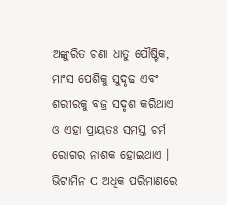ଅଙ୍କୁରିତ ଚଣା ଧାତୁ ପୌଷ୍ଟିକ, ମାଂସ ପେଶିକୁ ସୁଦୃଢ ଏବଂ ଶରୀରକୁ ବଜ୍ର ସଦୃଶ କରିଥାଏ ଓ ଏହା ପ୍ରାୟତଃ ସମସ୍ତ ଚର୍ମ ରୋଗର ନାଶକ ହୋଇଥାଏ । ଭିଟାମିନ C ଅଧିକ ପରିମାଣରେ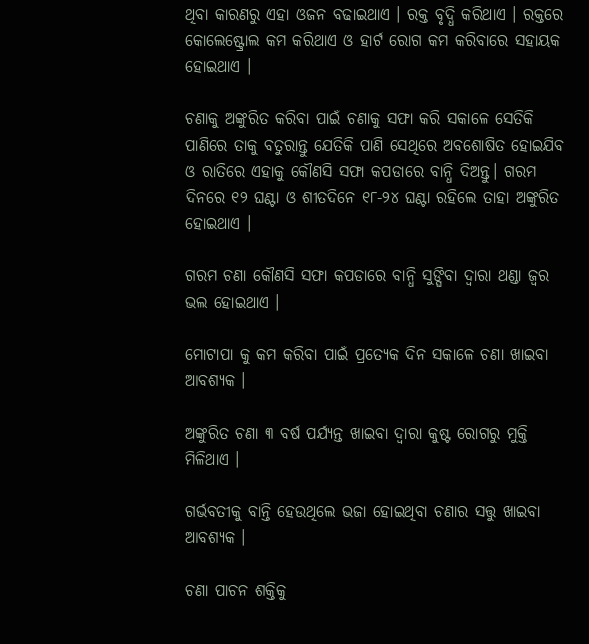ଥିବା କାରଣରୁ ଏହା ଓଜନ ବଢାଇଥାଏ । ରକ୍ତ ବୃଦ୍ଧି କରିଥାଏ । ରକ୍ତରେ କୋଲେଷ୍ଟ୍ରୋଲ କମ କରିଥାଏ ଓ ହାର୍ଟ ରୋଗ କମ କରିବାରେ ସହାୟକ ହୋଇଥାଏ ।

ଚଣାକୁ ଅଙ୍କୁରିତ କରିବା ପାଇଁ ଚଣାକୁ ସଫା କରି ସକାଳେ ସେତିକି ପାଣିରେ ତାକୁ ବତୁରାନ୍ତୁ ଯେତିକି ପାଣି ସେଥିରେ ଅବଶୋଷିତ ହୋଇଯିବ ଓ ରାତିରେ ଏହାକୁ କୌଣସି ସଫା କପଡାରେ ବାନ୍ଧି ଦିଅନ୍ତୁ। ଗରମ ଦିନରେ ୧୨ ଘଣ୍ଟା ଓ ଶୀତଦିନେ ୧୮-୨୪ ଘଣ୍ଟା ରହିଲେ ତାହା ଅଙ୍କୁରିତ ହୋଇଥାଏ ।

ଗରମ ଚଣା କୌଣସି ସଫା କପଡାରେ ବାନ୍ଧି ସୁଙ୍ଘିବା ଦ୍ଵାରା ଥଣ୍ଡା ଜ୍ଵର ଭଲ ହୋଇଥାଏ ।

ମୋଟାପା କୁ କମ କରିବା ପାଇଁ ପ୍ରତ୍ୟେକ ଦିନ ସକାଳେ ଚଣା ଖାଇବା ଆବଶ୍ୟକ ।

ଅଙ୍କୁରିତ ଚଣା ୩ ବର୍ଷ ପର୍ଯ୍ୟନ୍ତ ଖାଇବା ଦ୍ଵାରା କୁଷ୍ଟ ରୋଗରୁ ମୁକ୍ତି ମିଳିଥାଏ ।

ଗର୍ଭବତୀକୁ ବାନ୍ତି ହେଉଥିଲେ ଭଜା ହୋଇଥିବା ଚଣାର ସତ୍ତୁ ଖାଇବା ଆବଶ୍ୟକ ।

ଚଣା ପାଚନ ଶକ୍ତିକୁ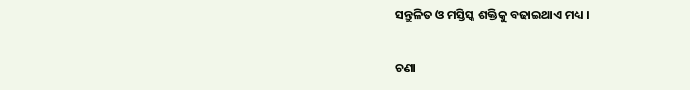ସନ୍ତୁଳିତ ଓ ମସ୍ତିସ୍କ ଶକ୍ତିକୁ ବଢାଇଥାଏ ମଧ୍ୟ ।

ଚଣା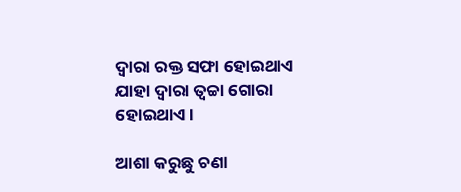ଦ୍ଵାରା ରକ୍ତ ସଫା ହୋଇଥାଏ ଯାହା ଦ୍ଵାରା ତ୍ଵଚ୍ଚା ଗୋରା ହୋଇଥାଏ ।

ଆଶା କରୁଛୁ ଚଣା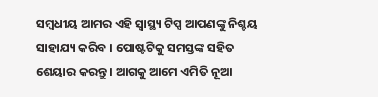ସମ୍ବଧୀୟ ଆମର ଏହି ସ୍ୱାସ୍ଥ୍ୟ ଟିପ୍ସ ଆପଣଙ୍କୁ ନିଶ୍ଚୟ ସାହାଯ୍ୟ କରିବ । ପୋଷ୍ଟଟିକୁ ସମସ୍ତଙ୍କ ସହିତ ଶେୟାର କରନ୍ତୁ । ଆଗକୁ ଆମେ ଏମିତି ନୂଆ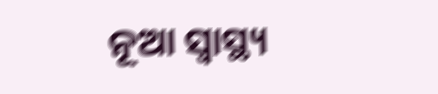ନୂଆ ସ୍ୱାସ୍ଥ୍ୟ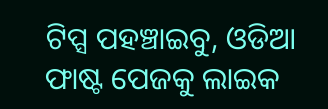ଟିପ୍ସ ପହଞ୍ଚାଇବୁ, ଓଡିଆ ଫାଷ୍ଟ ପେଜକୁ ଲାଇକ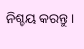ନିଶ୍ଚୟ କରନ୍ତୁ ।